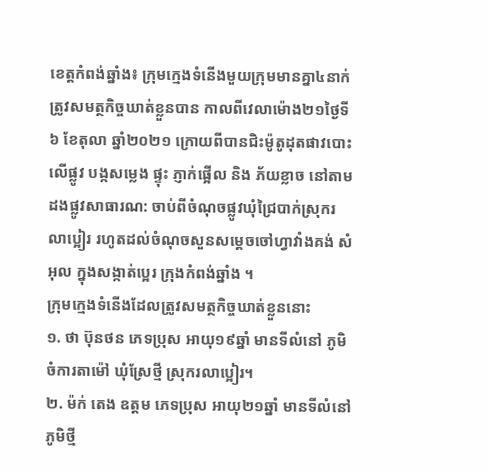ខេត្តកំពង់ឆ្នាំង៖ ក្រុមក្មេងទំនើងមួយក្រុមមានគ្នា៤នាក់ ត្រូវសមត្ថកិច្ចឃាត់ខ្លួនបាន កាលពីវេលាម៉ោង២១ថ្ងៃទី៦ ខែតុលា ឆ្នាំ២០២១ ក្រោយពីបានជិះម៉ូតូដុតផាវបោះលើផ្លូវ បង្កសម្លេង ផ្ទុះ ភ្ញាក់ផ្អើល និង ភ័យខ្លាច នៅតាមដងផ្លូវសាធារណ: ចាប់ពីចំណុចផ្លូវឃុំជ្រៃបាក់ស្រុករលាប្អៀរ រហូតដល់ចំណុចសួនសម្ដេចចៅហ្វាវាំងគង់ សំអុល ក្នុងសង្កាត់ប្អេរ ក្រុងកំពង់ឆ្នាំង ។
ក្រុមក្មេងទំនើងដែលត្រូវសមត្ថកិច្ចឃាត់ខ្លួននោះ
១. ថា ប៊ុនថន ភេទប្រុស អាយុ១៩ឆ្នាំ មានទីលំនៅ ភូមិចំការតាម៉ៅ ឃុំស្រែថ្មី ស្រុករលាប្អៀរ។
២. ម៉ក់ តេង ឧត្ដម ភេទប្រុស អាយុ២១ឆ្នាំ មានទីលំនៅភូមិថ្មី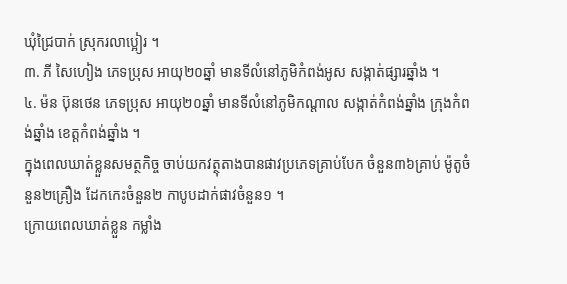ឃុំជ្រៃបាក់ ស្រុករលាប្អៀរ ។
៣. ភី សៃហៀង ភេទប្រុស អាយុ២០ឆ្នាំ មានទីលំនៅភូមិកំពង់អូស សង្កាត់ផ្សារឆ្នាំង ។
៤. ម៉ន ប៊ុនថេន ភេទប្រុស អាយុ២០ឆ្នាំ មានទីលំនៅភូមិកណ្ដាល សង្កាត់កំពង់ឆ្នាំង ក្រុងកំពង់ឆ្នាំង ខេត្តកំពង់ឆ្នាំង ។
ក្នុងពេលឃាត់ខ្លួនសមត្ថកិច្ច ចាប់យកវត្ថុតាងបានផាវប្រភេទគ្រាប់បែក ចំនួន៣៦គ្រាប់ ម៉ូតូចំនួន២គ្រឿង ដែកកេះចំនួន២ កាបូបដាក់ផាវចំនួន១ ។
ក្រោយពេលឃាត់ខ្លួន កម្លាំង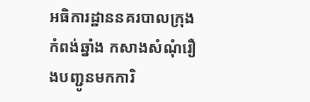អធិការដ្ឋាននគរបាលក្រុងកំពង់ឆ្នាំង កសាងសំណុំរឿងបញ្ជូនមកការិ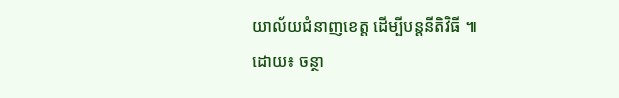យាល័យជំនាញខេត្ត ដើម្បីបន្តនីតិវិធី ៕
ដោយ៖ ចន្ថា